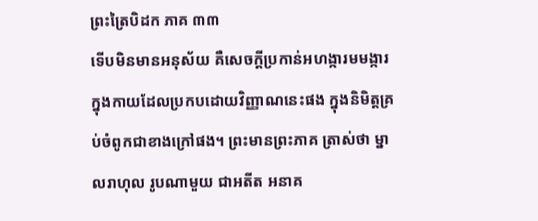ព្រះត្រៃបិដក ភាគ ៣៣
ទើបមិនមានអនុស័យ គឺសេចក្តីប្រកាន់អហង្ការមមង្ការ ក្នុងកាយដែលប្រកបដោយវិញ្ញាណនេះផង ក្នុងនិមិត្តគ្រប់ចំពូកជាខាងក្រៅផង។ ព្រះមានព្រះភាគ ត្រាស់ថា ម្នាលរាហុល រូបណាមួយ ជាអតីត អនាគ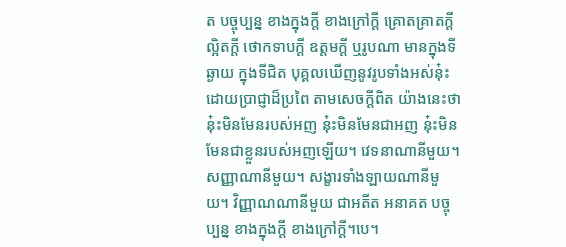ត បច្ចុប្បន្ន ខាងក្នុងក្តី ខាងក្រៅក្តី គ្រោតគ្រាតក្តី ល្អិតក្តី ថោកទាបក្តី ឧត្តមក្តី ឬរូបណា មានក្នុងទីឆ្ងាយ ក្នុងទីជិត បុគ្គលឃើញនូវរូបទាំងអស់នុ៎ះ ដោយប្រាជ្ញាដ៏ប្រពៃ តាមសេចក្តីពិត យ៉ាងនេះថា នុ៎ះមិនមែនរបស់អញ នុ៎ះមិនមែនជាអញ នុ៎ះមិនមែនជាខ្លួនរបស់អញឡើយ។ វេទនាណានីមួយ។ សញ្ញាណានីមួយ។ សង្ខារទាំងឡាយណានីមួយ។ វិញ្ញាណណានីមួយ ជាអតីត អនាគត បច្ចុប្បន្ន ខាងក្នុងក្តី ខាងក្រៅក្តី។បេ។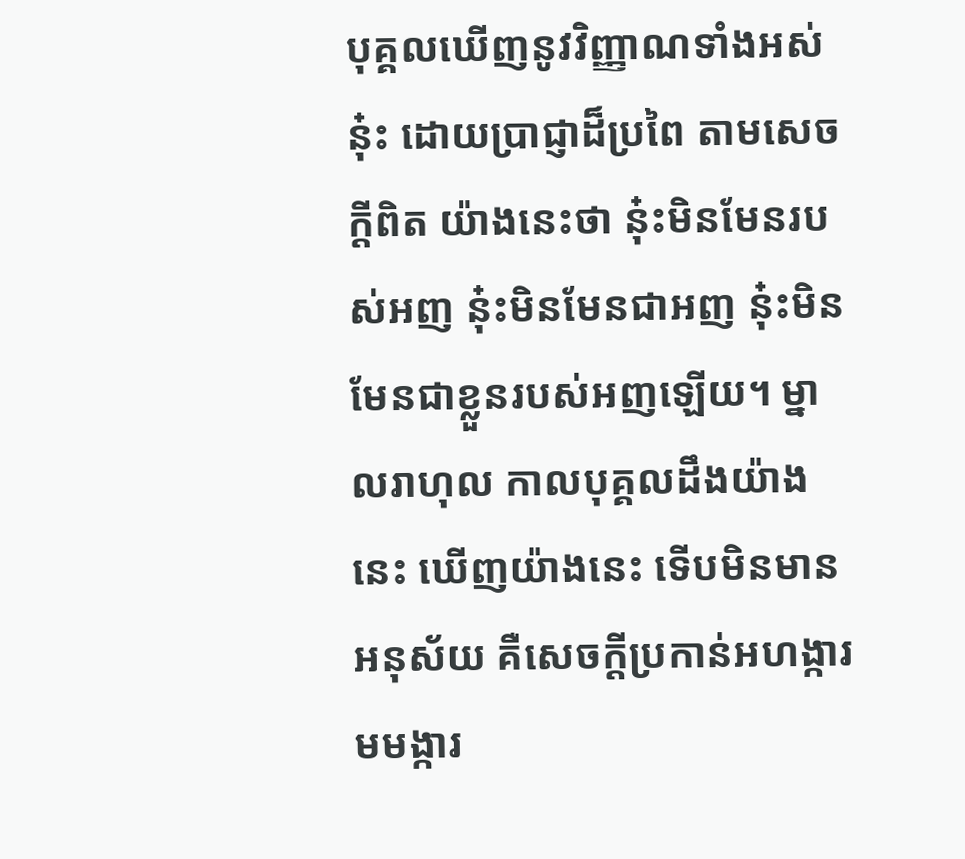បុគ្គលឃើញនូវវិញ្ញាណទាំងអស់នុ៎ះ ដោយប្រាជ្ញាដ៏ប្រពៃ តាមសេចក្តីពិត យ៉ាងនេះថា នុ៎ះមិនមែនរបស់អញ នុ៎ះមិនមែនជាអញ នុ៎ះមិនមែនជាខ្លួនរបស់អញឡើយ។ ម្នាលរាហុល កាលបុគ្គលដឹងយ៉ាងនេះ ឃើញយ៉ាងនេះ ទើបមិនមានអនុស័យ គឺសេចក្តីប្រកាន់អហង្ការមមង្ការ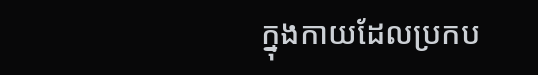ក្នុងកាយដែលប្រកប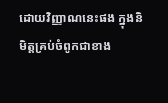ដោយវិញ្ញាណនេះផង ក្នុងនិមិត្តគ្រប់ចំពូកជាខាង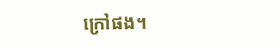ក្រៅផង។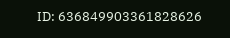ID: 636849903361828626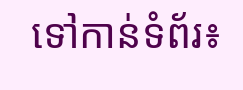ទៅកាន់ទំព័រ៖